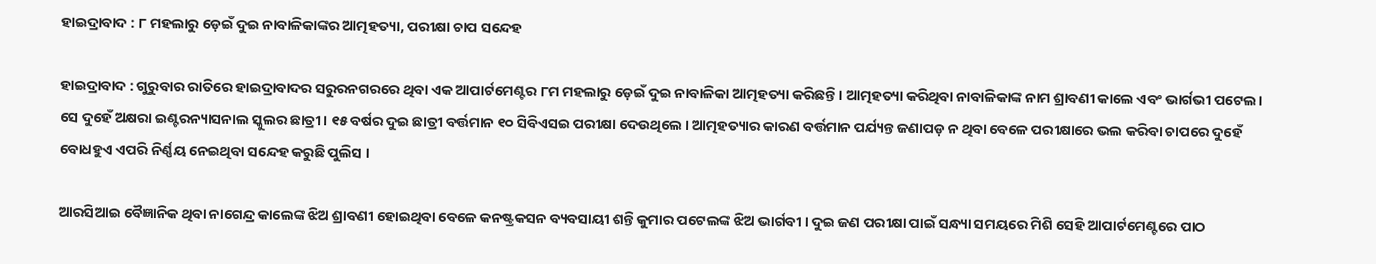ହାଇଦ୍ରାବାଦ : ୮ ମହଲାରୁ ଡ଼େଇଁ ଦୁଇ ନାବାଳିକାଙ୍କର ଆତ୍ମହତ୍ୟା, ପରୀକ୍ଷା ଚାପ ସନ୍ଦେହ

ହାଇଦ୍ରାବାଦ : ଗୁରୁବାର ରାତିରେ ହାଇଦ୍ରାବାଦର ସରୁରନଗରରେ ଥିବା ଏକ ଆପାର୍ଟମେଣ୍ଟର ୮ମ ମହଲାରୁ ଡ଼େଇଁ ଦୁଇ ନାବାଳିକା ଆତ୍ମହତ୍ୟା କରିଛନ୍ତି । ଆତ୍ମହତ୍ୟା କରିଥିବା ନାବାଳିକାଙ୍କ ନାମ ଶ୍ରାବଣୀ କାଲେ ଏବଂ ଭାର୍ଗଭୀ ପଟେଲ। ସେ ଦୁହେଁ ଅକ୍ଷରା ଇଣ୍ଟରନ୍ୟାସନାଲ ସ୍କୁଲର ଛାତ୍ରୀ । ୧୫ ବର୍ଷର ଦୁଇ ଛାତ୍ରୀ ବର୍ତ୍ତମାନ ୧୦ ସିବିଏସଇ ପରୀକ୍ଷା ଦେଉଥିଲେ । ଆତ୍ମହତ୍ୟାର କାରଣ ବର୍ତ୍ତମାନ ପର୍ଯ୍ୟନ୍ତ ଜଣାପଡ଼ ନ ଥିବା ବେଳେ ପରୀକ୍ଷାରେ ଭଲ କରିବା ଚାପରେ ଦୁହେଁ ବୋଧହୁଏ ଏପରି ନିର୍ଣ୍ଣୟ ନେଇଥିବା ସନ୍ଦେହ କରୁଛି ପୁଲିସ ।

ଆରସିଆଇ ବୈଜ୍ଞାନିକ ଥିବା ନାଗେନ୍ଦ୍ର କାଲେଙ୍କ ଝିଅ ଶ୍ରାବଣୀ ହୋଇଥିବା ବେଳେ କନଷ୍ଟ୍ରକସନ ବ୍ୟବସାୟୀ ଶନ୍ତି କୁମାର ପଟେଲଙ୍କ ଝିଅ ଭାର୍ଗବୀ । ଦୁଇ ଜଣ ପରୀକ୍ଷା ପାଇଁ ସନ୍ଧ୍ୟା ସମୟରେ ମିଶି ସେହି ଆପାର୍ଟମେଣ୍ଟରେ ପାଠ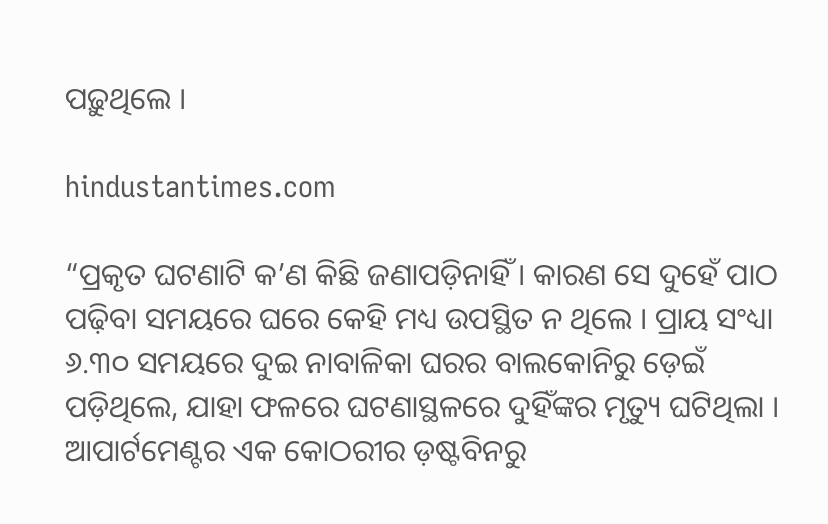ପଢ଼ୁଥିଲେ ।

hindustantimes.com

“ପ୍ରକୃତ ଘଟଣାଟି କ’ଣ କିଛି ଜଣାପଡ଼ିନାହିଁ । କାରଣ ସେ ଦୁହେଁ ପାଠ ପଢ଼ିବା ସମୟରେ ଘରେ କେହି ମଧ୍ୟ ଉପସ୍ଥିତ ନ ଥିଲେ । ପ୍ରାୟ ସଂଧ୍ୟା ୬.୩୦ ସମୟରେ ଦୁଇ ନାବାଳିକା ଘରର ବାଲକୋନିରୁ ଡ଼େଇଁ ପଡ଼ିଥିଲେ, ଯାହା ଫଳରେ ଘଟଣାସ୍ଥଳରେ ଦୁହିଁଙ୍କର ମୃତ୍ୟୁ ଘଟିଥିଲା । ଆପାର୍ଟମେଣ୍ଟର ଏକ କୋଠରୀର ଡ଼ଷ୍ଟବିନରୁ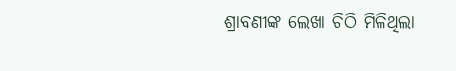ଶ୍ରାବଣୀଙ୍କ ଲେଖା ଚିଠି ମିଳିଥିଲା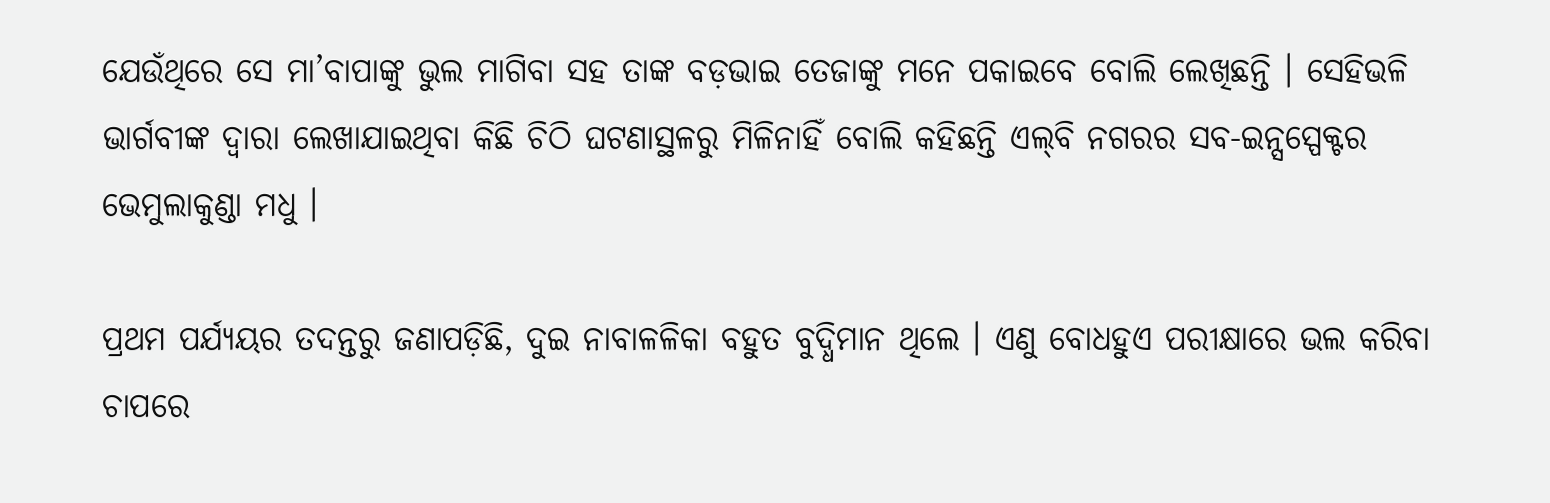ଯେଉଁଥିରେ ସେ ମା’ବାପାଙ୍କୁ ଭୁଲ ମାଗିବା ସହ ତାଙ୍କ ବଡ଼ଭାଇ ତେଜାଙ୍କୁ ମନେ ପକାଇବେ ବୋଲି ଲେଖିଛନ୍ତି । ସେହିଭଳି ଭାର୍ଗବୀଙ୍କ ଦ୍ୱାରା ଲେଖାଯାଇଥିବା କିଛି ଚିଠି ଘଟଣାସ୍ଥଳରୁ ମିଳିନାହିଁ ବୋଲି କହିଛନ୍ତି ଏଲ୍‌ବି ନଗରର ସବ-ଇନ୍ସସ୍ପେକ୍ଟର ଭେମୁଲାକୁଣ୍ଡା ମଧୁ ।

ପ୍ରଥମ ପର୍ଯ୍ୟୟର ତଦନ୍ତରୁ ଜଣାପଡ଼ିଛି, ଦୁଇ ନାବାଳଳିକା ବହୁତ ବୁଦ୍ଧିମାନ ଥିଲେ । ଏଣୁ ବୋଧହୁଏ ପରୀକ୍ଷାରେ ଭଲ କରିବା ଚାପରେ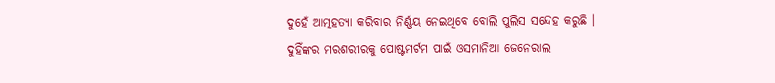ଦୁହେଁ ଆତ୍ମହତ୍ୟା କରିବାର ନିର୍ଣ୍ଣୟ ନେଇଥିବେ ବୋଲି ପୁଲିସ ସନ୍ଦେହ କରୁଛି । ଦୁହିଁଙ୍କର ମରଶରୀରକୁ ପୋଷ୍ଟମର୍ଟମ ପାଇଁ ଓସମାନିଆ ଜେନେରାଲ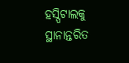ହସ୍ପିଟାଲକୁ ସ୍ଥାନାନ୍ତରିତ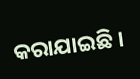କରାଯାଇଛି ।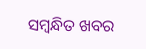ସମ୍ବନ୍ଧିତ ଖବର